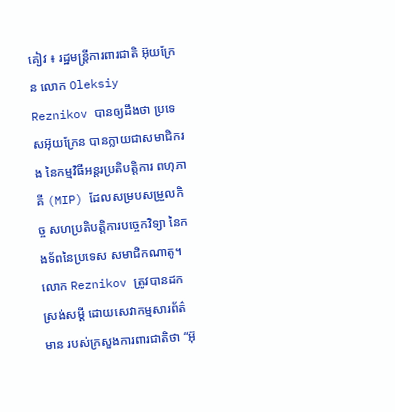គៀវ ៖ រដ្ឋមន្ត្រីការពារជាតិ អ៊ុយក្រែន លោក Oleksiy Reznikov បានឲ្យដឹងថា ប្រទេសអ៊ុយក្រែន បានក្លាយជាសមាជិករង នៃកម្មវិធីអន្តរប្រតិបត្តិការ ពហុភាគី (MIP) ដែលសម្របសម្រួលកិច្ច សហប្រតិបត្តិការបច្ចេកវិទ្យា នៃកងទ័ពនៃប្រទេស សមាជិកណាតូ។
លោក Reznikov ត្រូវបានដកស្រង់សម្តី ដោយសេវាកម្មសារព័ត៌មាន របស់ក្រសួងការពារជាតិថា “អ៊ុ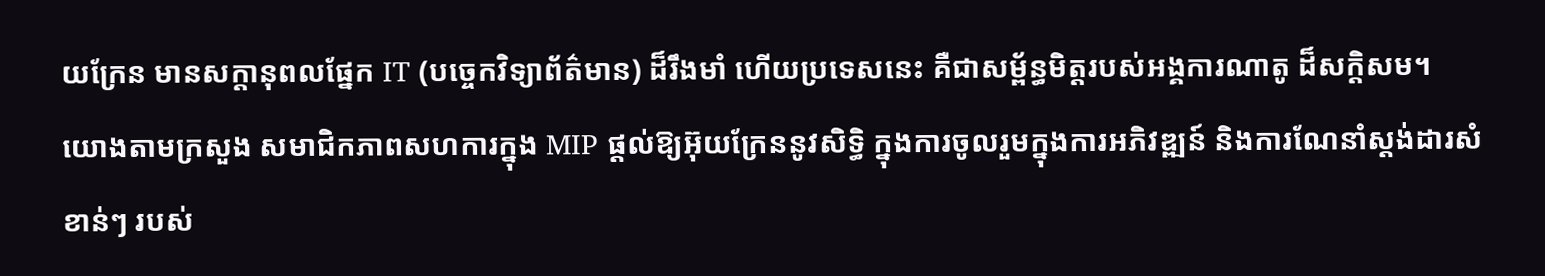យក្រែន មានសក្តានុពលផ្នែក IT (បច្ចេកវិទ្យាព័ត៌មាន) ដ៏រឹងមាំ ហើយប្រទេសនេះ គឺជាសម្ព័ន្ធមិត្តរបស់អង្គការណាតូ ដ៏សក្តិសម។
យោងតាមក្រសួង សមាជិកភាពសហការក្នុង MIP ផ្តល់ឱ្យអ៊ុយក្រែននូវសិទ្ធិ ក្នុងការចូលរួមក្នុងការអភិវឌ្ឍន៍ និងការណែនាំស្តង់ដារសំខាន់ៗ របស់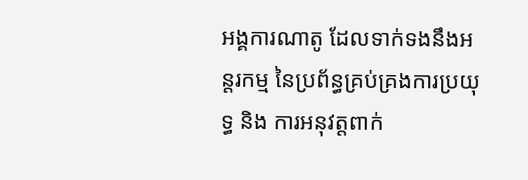អង្គការណាតូ ដែលទាក់ទងនឹងអន្តរកម្ម នៃប្រព័ន្ធគ្រប់គ្រងការប្រយុទ្ធ និង ការអនុវត្តពាក់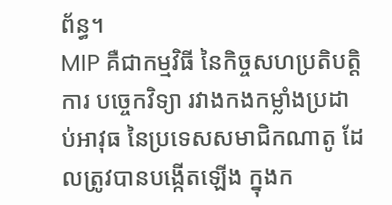ព័ន្ធ។
MIP គឺជាកម្មវិធី នៃកិច្ចសហប្រតិបត្តិការ បច្ចេកវិទ្យា រវាងកងកម្លាំងប្រដាប់អាវុធ នៃប្រទេសសមាជិកណាតូ ដែលត្រូវបានបង្កើតឡើង ក្នុងក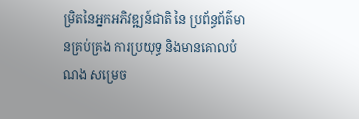ម្រិតនៃអ្នកអភិវឌ្ឍន៍ជាតិ នៃ ប្រព័ន្ធព័ត៌មានគ្រប់គ្រង ការប្រយុទ្ធ និងមានគោលបំណង សម្រេច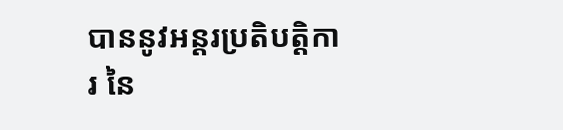បាននូវអន្តរប្រតិបត្តិការ នៃ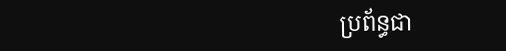ប្រព័ន្ធជា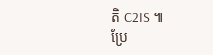តិ C2IS ៕
ប្រែ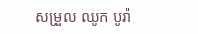សម្រួល ឈូក បូរ៉ា